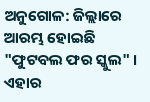ଅନୁଗୋଳ: ଜିଲ୍ଲାରେ ଆରମ୍ଭ ହୋଇଛି "ଫୁଟବଲ ଫର ସ୍କୁଲ" । ଏହାର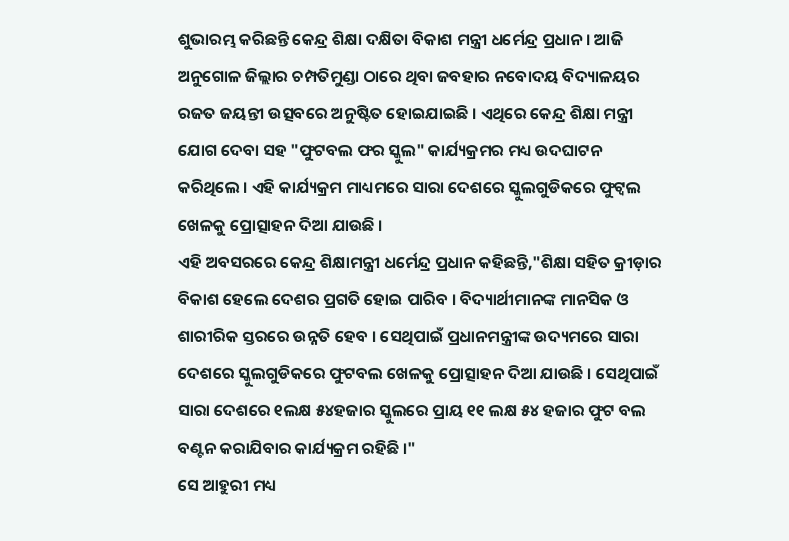ଶୁଭାରମ୍ଭ କରିଛନ୍ତି କେନ୍ଦ୍ର ଶିକ୍ଷା ଦକ୍ଷିତା ବିକାଶ ମନ୍ତ୍ରୀ ଧର୍ମେନ୍ଦ୍ର ପ୍ରଧାନ । ଆଜି ଅନୁଗୋଳ ଜିଲ୍ଲାର ଚମ୍ପତିମୁଣ୍ଡା ଠାରେ ଥିବା ଜବହାର ନବୋଦୟ ବିଦ୍ୟାଳୟର ରଜତ ଜୟନ୍ତୀ ଉତ୍ସବରେ ଅନୁଷ୍ଟିତ ହୋଇଯାଇଛି । ଏଥିରେ କେନ୍ଦ୍ର ଶିକ୍ଷା ମନ୍ତ୍ରୀ ଯୋଗ ଦେବା ସହ "ଫୁଟବଲ ଫର ସ୍କୁଲ" କାର୍ଯ୍ୟକ୍ରମର ମଧ୍ୟ ଉଦଘାଟନ କରିଥିଲେ । ଏହି କାର୍ଯ୍ୟକ୍ରମ ମାଧ୍ୟମରେ ସାରା ଦେଶରେ ସ୍କୁଲଗୁଡିକରେ ଫୁଟ୍ବଲ ଖେଳକୁ ପ୍ରୋତ୍ସାହନ ଦିଆ ଯାଉଛି ।
ଏହି ଅବସରରେ କେନ୍ଦ୍ର ଶିକ୍ଷାମନ୍ତ୍ରୀ ଧର୍ମେନ୍ଦ୍ର ପ୍ରଧାନ କହିଛନ୍ତି,"ଶିକ୍ଷା ସହିତ କ୍ରୀଡ଼ାର ବିକାଶ ହେଲେ ଦେଶର ପ୍ରଗତି ହୋଇ ପାରିବ । ବିଦ୍ୟାର୍ଥୀମାନଙ୍କ ମାନସିକ ଓ ଶାରୀରିକ ସ୍ତରରେ ଉନ୍ନତି ହେବ । ସେଥିପାଇଁ ପ୍ରଧାନମନ୍ତ୍ରୀଙ୍କ ଉଦ୍ୟମରେ ସାରା ଦେଶରେ ସ୍କୁଲଗୁଡିକରେ ଫୁଟବଲ ଖେଳକୁ ପ୍ରୋତ୍ସାହନ ଦିଆ ଯାଉଛି । ସେଥିପାଇଁ ସାରା ଦେଶରେ ୧ଲକ୍ଷ ୫୪ହଜାର ସ୍କୁଲରେ ପ୍ରାୟ ୧୧ ଲକ୍ଷ ୫୪ ହଜାର ଫୁଟ ବଲ ବଣ୍ଟନ କରାଯିବାର କାର୍ଯ୍ୟକ୍ରମ ରହିଛି ।"
ସେ ଆହୁରୀ ମଧ୍ୟ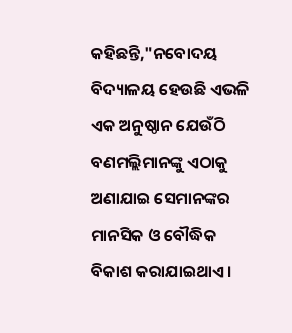କହିଛନ୍ତି,"ନବୋଦୟ ବିଦ୍ୟାଳୟ ହେଉଛି ଏଭଳି ଏକ ଅନୁଷ୍ଠାନ ଯେଉଁଠି ବଣମଲ୍ଲିମାନଙ୍କୁ ଏଠାକୁ ଅଣାଯାଇ ସେମାନଙ୍କର ମାନସିକ ଓ ବୌଦ୍ଧିକ ବିକାଶ କରାଯାଇଥାଏ ।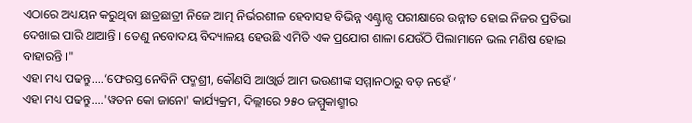ଏଠାରେ ଅଧ୍ୟୟନ କରୁଥିବା ଛାତ୍ରଛାତ୍ରୀ ନିଜେ ଆତ୍ମ ନିର୍ଭରଶୀଳ ହେବାସହ ବିଭିନ୍ନ ଏଣ୍ଟ୍ରାନ୍ସ ପରୀକ୍ଷାରେ ଉନ୍ନୀତ ହୋଇ ନିଜର ପ୍ରତିଭା ଦେଖାଇ ପାରି ଥାଆନ୍ତି । ତେଣୁ ନବୋଦୟ ବିଦ୍ୟାଳୟ ହେଉଛି ଏମିତି ଏକ ପ୍ରଯୋଗ ଶାଳା ଯେଉଁଠି ପିଲାମାନେ ଭଲ ମଣିଷ ହୋଇ ବାହାରନ୍ତି ।"
ଏହା ମଧ୍ୟ ପଢନ୍ତୁ....‘ଫେରସ୍ତ ନେବିନି ପଦ୍ମଶ୍ରୀ, କୌଣସି ଆଓ୍ବାର୍ଡ ଆମ ଭଉଣୀଙ୍କ ସମ୍ମାନଠାରୁ ବଡ଼ ନହେଁ ’
ଏହା ମଧ୍ୟ ପଢନ୍ତୁ....'ୱତନ କୋ ଜାନୋ' କାର୍ଯ୍ୟକ୍ରମ, ଦିଲ୍ଲୀରେ ୨୫୦ ଜମ୍ମୁକାଶ୍ମୀର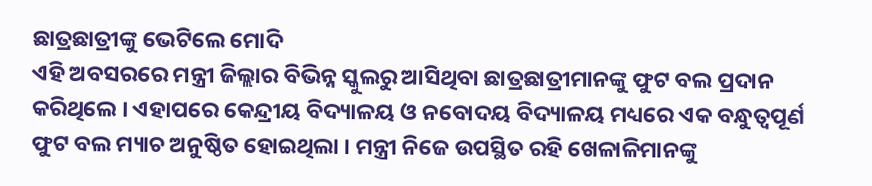ଛାତ୍ରଛାତ୍ରୀଙ୍କୁ ଭେଟିଲେ ମୋଦି
ଏହି ଅବସରରେ ମନ୍ତ୍ରୀ ଜିଲ୍ଲାର ବିଭିନ୍ନ ସ୍କୁଲରୁ ଆସିଥିବା ଛାତ୍ରଛାତ୍ରୀମାନଙ୍କୁ ଫୁଟ ବଲ ପ୍ରଦାନ କରିଥିଲେ । ଏହାପରେ କେନ୍ଦ୍ରୀୟ ବିଦ୍ୟାଳୟ ଓ ନବୋଦୟ ବିଦ୍ୟାଳୟ ମଧ୍ୟରେ ଏକ ବନ୍ଧୁତ୍ୱପୂର୍ଣ ଫୁଟ ବଲ ମ୍ୟାଚ ଅନୁଷ୍ଠିତ ହୋଇଥିଲା । ମନ୍ତ୍ରୀ ନିଜେ ଉପସ୍ଥିତ ରହି ଖେଳାଳିମାନଙ୍କୁ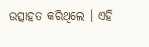ଉତ୍ସାହତ କରିଥିଲେ । ଏହି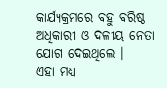କାର୍ଯ୍ୟକ୍ରମରେ ବହୁ ବରିଷ୍ଠ ଅଧିକାରୀ ଓ ଦଳୀୟ ନେତା ଯୋଗ ଦେଇଥିଲେ ।
ଏହା ମଧ୍ୟ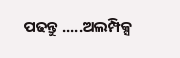ପଢନ୍ତୁ .....ଅଲମ୍ପିକ୍ସ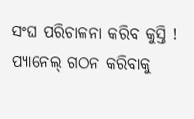ସଂଘ ପରିଚାଳନା କରିବ କୁସ୍ତି ! ପ୍ୟାନେଲ୍ ଗଠନ କରିବାକୁ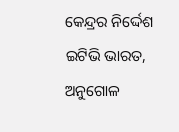କେନ୍ଦ୍ରର ନିର୍ଦ୍ଦେଶ
ଇଟିଭି ଭାରତ, ଅନୁଗୋଳ